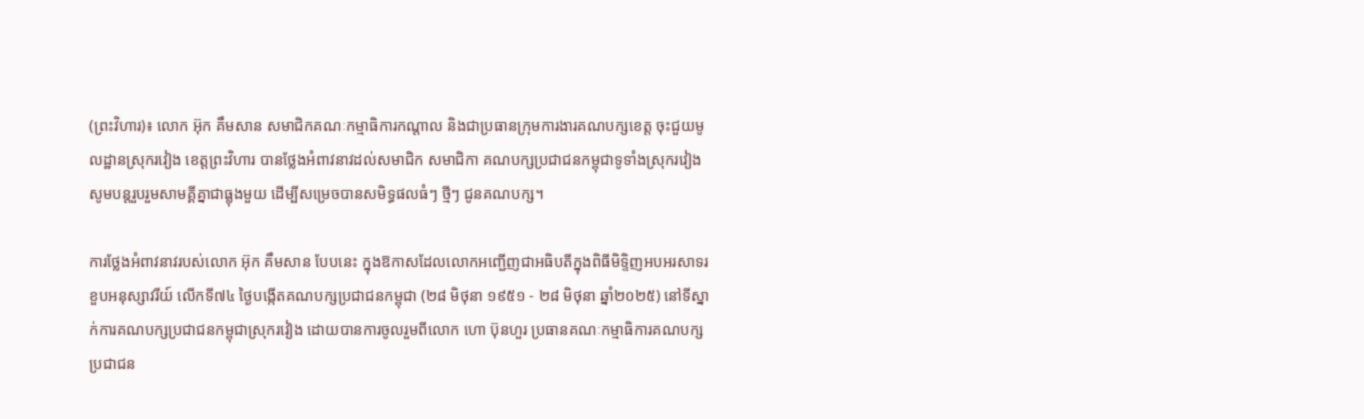(ព្រះវិហារ)៖ លោក អ៊ុក គឹមសាន សមាជិកគណៈកម្មាធិការកណ្តាល និងជាប្រធានក្រុមការងារគណបក្សខេត្ត ចុះជួយមូលដ្ឋានស្រុករវៀង ខេត្តព្រះវិហារ បានថ្លែងអំពាវនាវដល់សមាជិក សមាជិកា គណបក្សប្រជាជនកម្ពុជាទូទាំងស្រុករវៀង សូមបន្តរួបរួមសាមគ្គីគ្នាជាធ្លុងមួយ ដើម្បីសម្រេចបានសមិទ្ធផលធំៗ ថ្មីៗ ជូនគណបក្ស។

ការថ្លែងអំពាវនាវរបស់លោក អ៊ុក គឹមសាន បែបនេះ ក្នុងឱកាសដែលលោកអញ្ជើញជាអធិបតីក្នុងពិធីមិទ្ទិញអបអរសាទរខួបអនុស្សាវរីយ៍ លើកទី៧៤ ថ្ងៃបង្កើតគណបក្សប្រជាជនកម្ពុជា (២៨ មិថុនា ១៩៥១ - ២៨ មិថុនា ឆ្នាំ២០២៥) នៅទីស្នាក់ការគណបក្សប្រជាជនកម្ពុជាស្រុករវៀង ដោយបានការចូលរួមពីលោក ហោ ប៊ុនហួរ ប្រធានគណៈកម្មាធិការគណបក្សប្រជាជន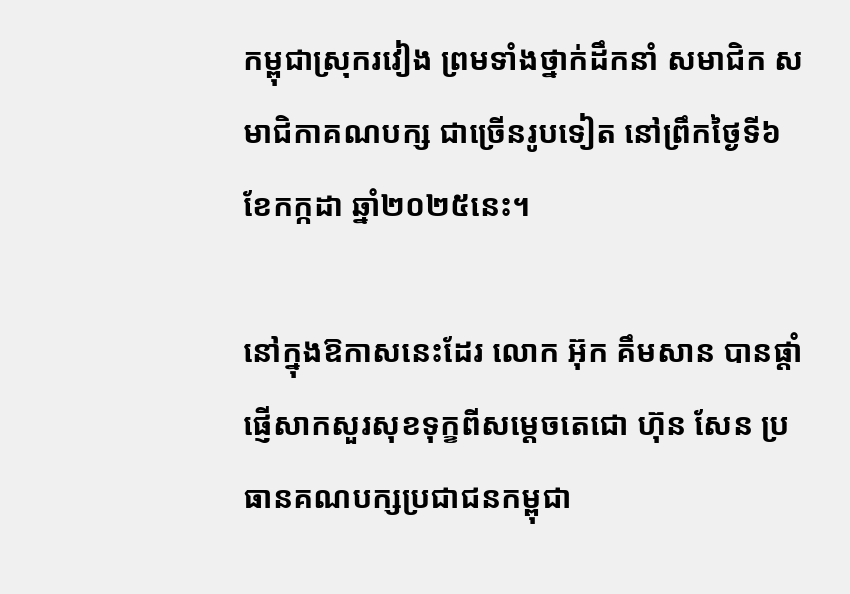កម្ពុជាស្រុករវៀង ព្រមទាំងថ្នាក់ដឹកនាំ សមាជិក សមាជិកាគណបក្ស ជាច្រើនរូបទៀត នៅព្រឹកថ្ងៃទី៦ ខែកក្កដា ឆ្នាំ២០២៥នេះ។

នៅក្នុងឱកាសនេះដែរ លោក អ៊ុក គឹមសាន បានផ្តាំផ្ញើសាកសួរសុខទុក្ខពីសម្តេចតេជោ ហ៊ុន សែន ប្រធានគណបក្សប្រជាជនកម្ពុជា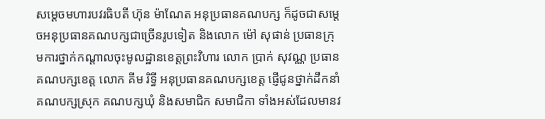សម្តេចមហារបវរធិបតី ហ៊ុន ម៉ាណែត អនុប្រធានគណបក្ស ក៏ដូចជាសម្តេចអនុប្រធានគណបក្សជាច្រើនរូបទៀត និងលោក ម៉ៅ សុផាន់ ប្រធានក្រុមការថ្នាក់កណ្តាលចុះមូលដ្ឋានខេត្តព្រះវិហារ លោក ប្រាក់ សុវណ្ណ ប្រធានគណបក្សខេត្ត លោក គីម រិទ្ធី អនុប្រធានគណបក្សខេត្ត ផ្ញើជូនថ្នាក់ដឹកនាំគណបក្សស្រុក គណបក្សឃុំ និងសមាជិក សមាជិកា ទាំងអស់ដែលមានវ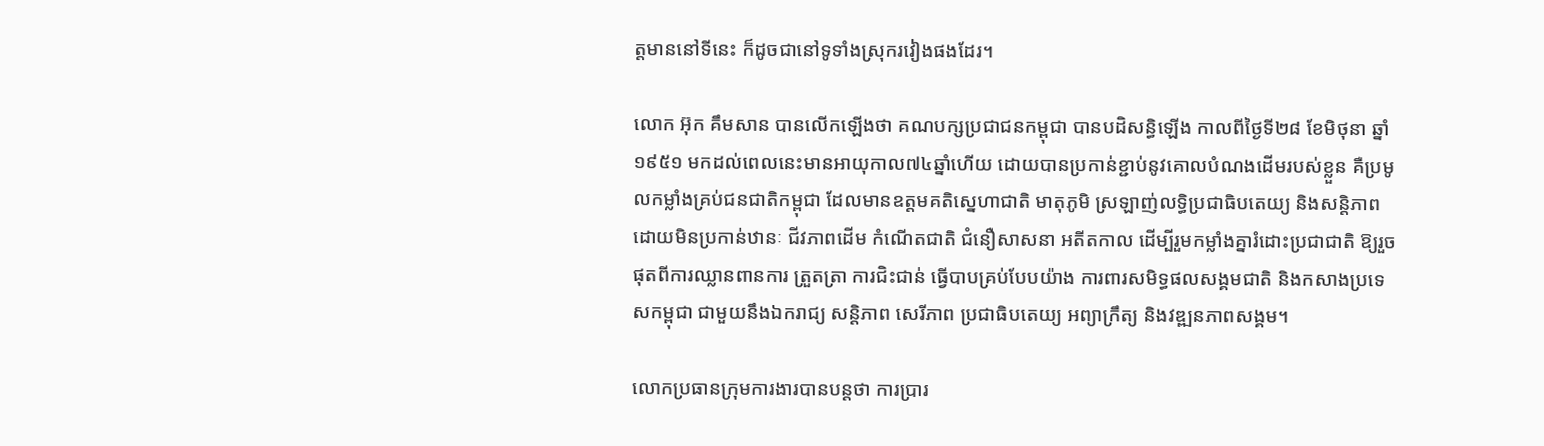ត្តមាននៅទីនេះ ក៏ដូចជានៅទូទាំងស្រុករវៀងផងដែរ។

លោក អ៊ុក គឹមសាន បានលើកឡើងថា គណបក្សប្រជាជនកម្ពុជា បានបដិសន្ធិឡើង កាលពីថ្ងៃទី២៨ ខែមិថុនា ឆ្នាំ១៩៥១ មកដល់ពេលនេះមានអាយុកាល៧៤ឆ្នាំហើយ ដោយបានប្រកាន់ខ្ជាប់នូវគោលបំណងដើមរបស់ខ្លួន គឺប្រមូលកម្លាំងគ្រប់ជនជាតិកម្ពុជា ដែលមានឧត្តមគតិស្នេហាជាតិ មាតុភូមិ ស្រឡាញ់លទ្ធិប្រជាធិបតេយ្យ និងសន្តិភាព ដោយមិនប្រកាន់ឋានៈ ជីវភាពដើម កំណើតជាតិ ជំនឿសាសនា អតីតកាល ដើម្បីរួមកម្លាំងគ្នារំដោះប្រជាជាតិ ឱ្យរួចផុតពីការឈ្លានពានការ ត្រួតត្រា ការជិះជាន់ ធ្វើបាបគ្រប់បែបយ៉ាង ការពារសមិទ្ធផលសង្គមជាតិ និងកសាងប្រទេសកម្ពុជា ជាមួយនឹងឯករាជ្យ សន្តិភាព សេរីភាព ប្រជាធិបតេយ្យ អព្យាក្រឹត្យ និងវឌ្ឍនភាពសង្គម។

លោកប្រធានក្រុមការងារបានបន្តថា ការប្រារ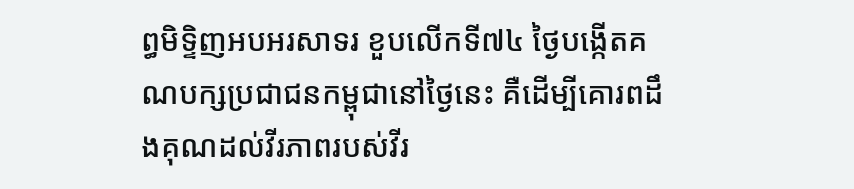ព្ធមិទ្ទិញអបអរសាទរ ខួបលើកទី៧៤ ថ្ងៃបង្កើតគណបក្សប្រជាជនកម្ពុជានៅថ្ងៃនេះ គឺដើម្បីគោរពដឹងគុណដល់វីរភាពរបស់វីរ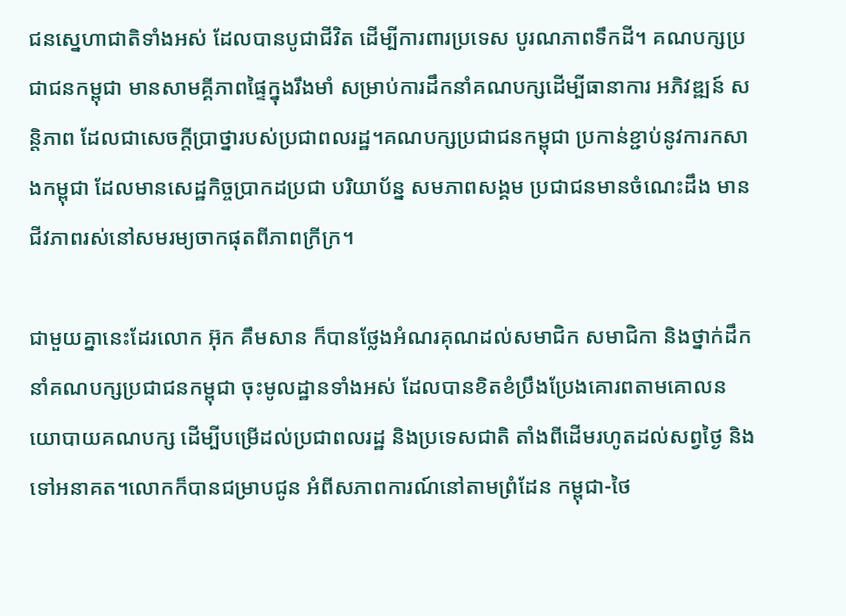ជនស្នេហាជាតិទាំងអស់ ដែលបានបូជាជីវិត ដើម្បីការពារប្រទេស បូរណភាពទឹកដី។ គណបក្សប្រជាជនកម្ពុជា មានសាមគ្គីភាពផ្ទៃក្នុងរឹងមាំ សម្រាប់ការដឹកនាំគណបក្សដើម្បីធានាការ អភិវឌ្ឍន៍ សន្តិភាព ដែលជាសេចក្តីប្រាថ្នារបស់ប្រជាពលរដ្ឋ។គណបក្សប្រជាជនកម្ពុជា ប្រកាន់ខ្ជាប់នូវការកសាងកម្ពុជា ដែលមានសេដ្ឋកិច្ចប្រាកដប្រជា បរិយាប័ន្ន សមភាពសង្គម ប្រជាជនមានចំណេះដឹង មានជីវភាពរស់នៅសមរម្យចាកផុតពីភាពក្រីក្រ។

ជាមួយគ្នានេះដែរលោក អ៊ុក គឹមសាន ក៏បានថ្លែងអំណរគុណដល់សមាជិក សមាជិកា និងថ្នាក់ដឹកនាំគណបក្សប្រជាជនកម្ពុជា ចុះមូលដ្ឋានទាំងអស់ ដែលបានខិតខំប្រឹងប្រែងគោរពតាមគោលនយោបាយគណបក្ស ដើម្បីបម្រើដល់ប្រជាពលរដ្ឋ និងប្រទេសជាតិ តាំងពីដើមរហូតដល់សព្វថ្ងៃ និងទៅអនាគត។លោកក៏បានជម្រាបជូន អំពីសភាពការណ៍នៅតាមព្រំដែន កម្ពុជា-ថៃ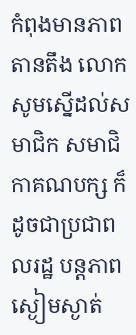កំពុងមានភាពតានតឹង លោកសូមស្នើដល់សមាជិក សមាជិកាគណបក្ស ក៏ដូចជាប្រជាពលរដ្ឋ បន្តភាពស្ងៀមស្ងាត់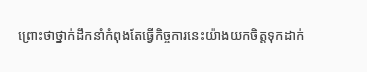ព្រោះថាថ្នាក់ដឹកនាំកំពុងតែធ្វើកិច្ចការនេះយ៉ាងយកចិត្តទុកដាក់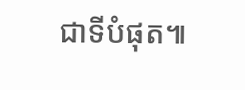ជាទីបំផុត៕